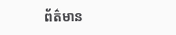ព័ត៌មាន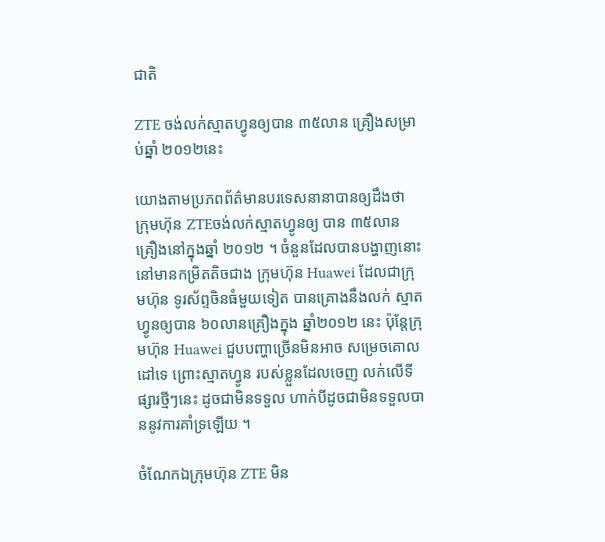ជាតិ

ZTE ចង់លក់ស្មាតហ្វូនឲ្យបាន ៣៥លាន គ្រឿងសម្រាប់ឆ្នាំ ២០១២នេះ

យោងតាមប្រភពព័ត៌មានបរទេសនានាបានឲ្យដឹងថា ក្រុមហ៊ុន ZTEចង់លក់ស្មាតហ្វូនឲ្យ បាន ៣៥លានគ្រឿងនៅក្នុងឆ្នាំ ២០១២ ។ ចំនួនដែលបានបង្ហាញនោះ នៅមានកម្រិតតិចជាង ក្រុមហ៊ុន Huawei ដែលជាក្រុមហ៊ុន ទូរស័ព្ទចិនធំមួយទៀត បានគ្រោងនឹងលក់ ស្មាតហ្វូនឲ្យបាន ៦០លានគ្រឿងក្នុង ឆ្នាំ២០១២ នេះ ប៉ុន្តែក្រុមហ៊ុន Huawei ជួបបញ្ហាច្រើនមិនអាច សម្រេចគោលដៅទេ ព្រោះស្មាតហ្វូន របស់ខ្លួនដែលចេញ លក់លើទីផ្សារថ្មីៗនេះ ដូចជាមិនទទួល ហាក់បីដូចជាមិនទទួលបាននូវការគាំទ្រឡើយ ។

ចំណែកឯក្រុមហ៊ុន ZTE មិន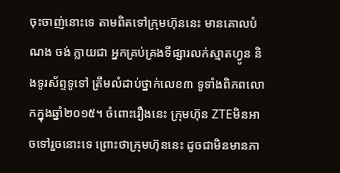ចុះចាញ់នោះទេ តាមពិតទៅក្រុមហ៊ុននេះ មានគោលបំណង ចង់ ក្លាយជា អ្នកគ្រប់គ្រងទីផ្សារលក់ស្មាតហ្វូន និងទូរស័ព្ទទូទៅ ត្រឹមលំដាប់ថ្នាក់លេខ៣ ទូទាំងពិភពលោកក្នុងឆ្នាំ២០១៥។ ចំពោះរឿងនេះ ក្រុមហ៊ុន ZTEមិនអាចទៅរួចនោះទេ ព្រោះថាក្រុមហ៊ុននេះ ដូចជាមិនមានភា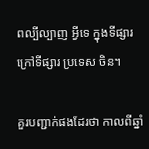ពល្បីល្បាញ អ្វីទេ ក្នុងទីផ្សារក្រៅទីផ្សារ ប្រទេស ចិន។

គួរបញ្ជាក់ផងដែរថា កាលពីឆ្នាំ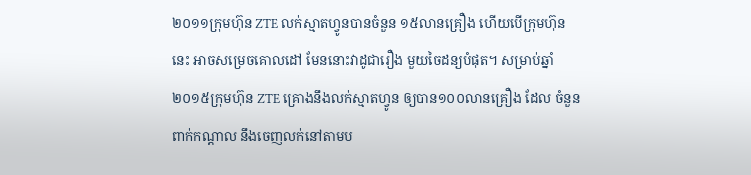២០១១ក្រុមហ៊ុន ZTE លក់ស្មាតហ្វូនបានចំនួន ១៥លានគ្រឿង ហើយបើក្រុមហ៊ុននេះ អាចសម្រេចគោលដៅ មែននោះវាដូជារឿង មួយចៃដន្យបំផុត។ សម្រាប់ឆ្នាំ ២០១៥ក្រុមហ៊ុន ZTE គ្រោងនឹងលក់ស្មាតហ្វូន ឲ្យបាន១០០លានគ្រឿង ដែល ចំនួនពាក់កណ្តាល នឹងចេញលក់នៅតាមប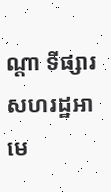ណ្តា ទីផ្សារសហរដ្ឋអាមេ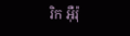រិក អ៊ឺរ៉ុ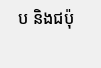ប និងជប៉ុ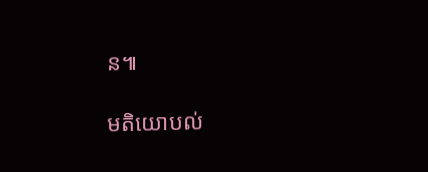ន៕

មតិយោបល់